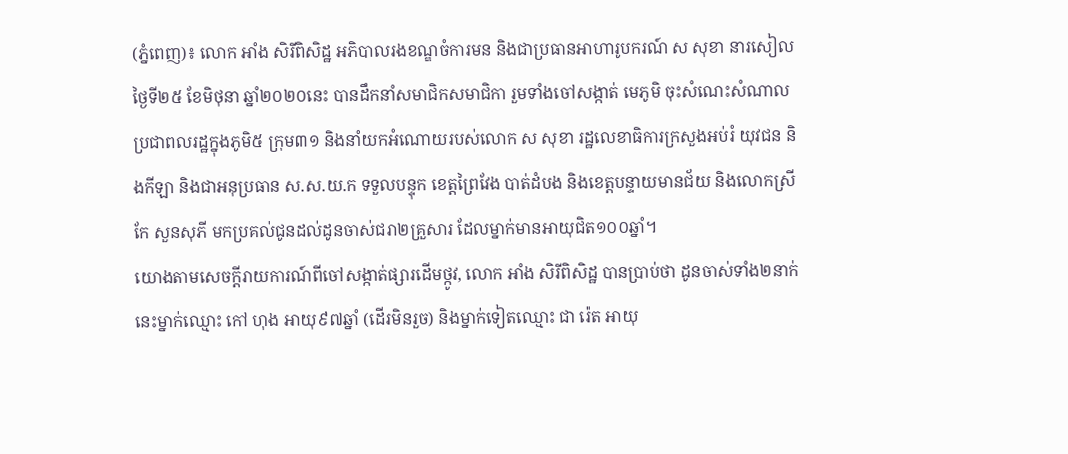(ភ្នំពេញ)៖ លោក អាំង សិរីពិសិដ្ឋ អភិបាលរងខណ្ឌចំការមន និងជាប្រធានអាហារូបករណ៍ ស សុខា នារសៀលថ្ងៃទី២៥ ខែមិថុនា ឆ្នាំ២០២០នេះ បានដឹកនាំសមាជិកសមាជិកា រួមទាំងចៅសង្កាត់ មេភូមិ ចុះសំណេះសំណាលប្រជាពលរដ្ឋក្នុងភូមិ៥ ក្រុម៣១ និងនាំយកអំណោយរបស់លោក ស សុខា រដ្ឋលេខាធិការក្រសួងអប់រំ យុវជន និងកីឡា និងជាអនុប្រធាន ស.ស.យ.ក ទទួលបន្ទុក ខេត្តព្រៃវែង បាត់ដំបង និងខេត្តបន្ទាយមានជ័យ និងលោកស្រី កែ សួនសុភី មកប្រគល់ជូនដល់ដូនចាស់ជរា២គ្រួសារ ដែលម្នាក់មានអាយុជិត១០០ឆ្នាំ។
យោងតាមសេចក្តីរាយការណ៍ពីចៅសង្កាត់ផ្សារដើមថ្កូវ, លោក អាំង សិរីពិសិដ្ឋ បានប្រាប់ថា ដូនចាស់ទាំង២នាក់នេះម្នាក់ឈ្មោះ កៅ ហុង អាយុ៩៧ឆ្នាំ (ដើរមិនរួច) និងម្នាក់ទៀតឈ្មោះ ជា រ៉េត អាយុ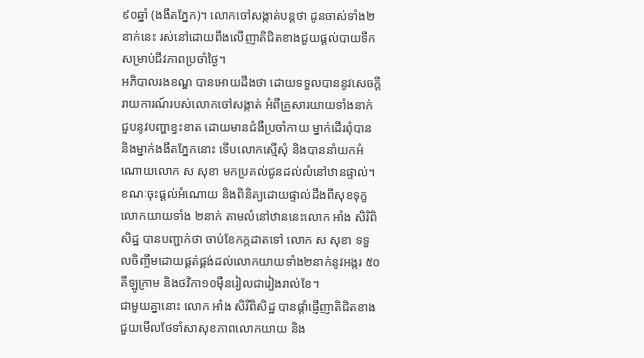៩០ឆ្នាំ (ងងឹតភ្នែក)។ លោកចៅសង្កាត់បន្តថា ដូនចាស់ទាំង២នាក់នេះ រស់នៅដោយពឹងលើញាតិជិតខាងជួយផ្តល់បាយទឹកសម្រាប់ជីវភាពប្រចាំថ្ងៃ។
អភិបាលរងខណ្ឌ បានអោយដឹងថា ដោយទទួលបាននូវសេចក្តីរាយការណ៍របស់លោកចៅសង្កាត់ អំពីគ្រួសារយាយទាំងនាក់ ជួបនូវបញ្ហាខ្វះខាត ដោយមានជំងឺប្រចាំកាយ ម្នាក់ដើរពុំបាន និងម្នាក់ងងឹតភ្នែកនោះ ទើបលោកស្មើសុំ និងបាននាំយកអំណោយលោក ស សុខា មកប្រគល់ជូនដល់លំនៅឋានផ្ទាល់។
ខណៈចុះផ្តល់អំណោយ និងពិនិត្យដោយផ្ទាល់ដឹងពីសុខទុក្ខលោកយាយទាំង ២នាក់ តាមលំនៅឋាននេះលោក អាំង សិរិពិសិដ្ឋ បានបញ្ជាក់ថា ចាប់ខែកក្កដាតទៅ លោក ស សុខា ទទួលចិញ្ចឹមដោយផ្គត់ផ្គង់ដល់លោកយាយទាំង២នាក់នូវអង្ករ ៥០គីឡូក្រាម និងថវិកា១០ម៉ឺនរៀលជារៀងរាល់ខែ។
ជាមួយគ្នានោះ លោក អាំង សិរីពិសិដ្ឋ បានផ្តាំផ្ញើញាតិជិតខាង ជួយមើលថែទាំសាសុខភាពលោកយាយ និង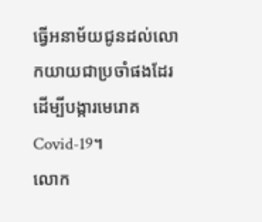ធ្វើអនាម័យជូនដល់លោកយាយជាប្រចាំផងដែរ ដើម្បីបង្ការមេរោគ Covid-19។
លោក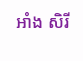អាំង សិរី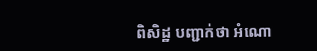ពិសិដ្ឋ បញ្ជាក់ថា អំណោ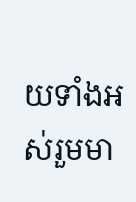យទាំងអស់រួមមា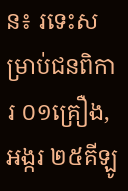ន៖ រទេះសម្រាប់ជនពិការ ០១គ្រឿង, អង្ករ ២៥គីឡូ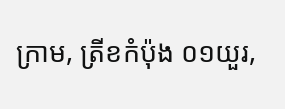ក្រាម, ត្រីខកំប៉ុង ០១យួរ,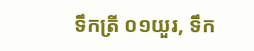ទឹកត្រី ០១យួរ, ទឹក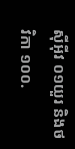ស៊ីអ៊ីវ ០១យួរ និងថវិកា ១០០.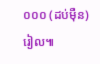០០០ (ដប់ម៉ឺន)រៀល៕